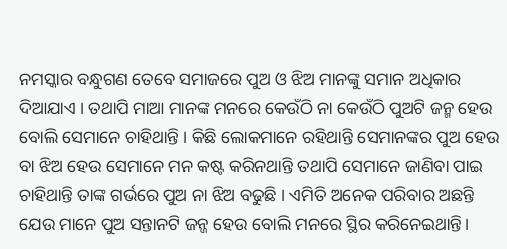ନମସ୍କାର ବନ୍ଧୁଗଣ ତେବେ ସମାଜରେ ପୁଅ ଓ ଝିଅ ମାନଙ୍କୁ ସମାନ ଅଧିକାର ଦିଆଯାଏ । ତଥାପି ମାଆ ମାନଙ୍କ ମନରେ କେଉଁଠି ନା କେଉଁଠି ପୁଅଟି ଜନ୍ମ ହେଉ ବୋଲି ସେମାନେ ଚାହିଥାନ୍ତି । କିଛି ଲୋକମାନେ ରହିଥାନ୍ତି ସେମାନଙ୍କର ପୁଅ ହେଉ ବା ଝିଅ ହେଉ ସେମାନେ ମନ କଷ୍ଟ କରିନଥାନ୍ତି ତଥାପି ସେମାନେ ଜାଣିବା ପାଇ ଚାହିଥାନ୍ତି ତାଙ୍କ ଗର୍ଭରେ ପୁଅ ନା ଝିଅ ବଢୁଛି । ଏମିତି ଅନେକ ପରିବାର ଅଛନ୍ତି ଯେଉ ମାନେ ପୁଅ ସନ୍ତାନଟି ଜନ୍ଜ ହେଉ ବୋଲି ମନରେ ସ୍ଥିର କରିନେଇଥାନ୍ତି।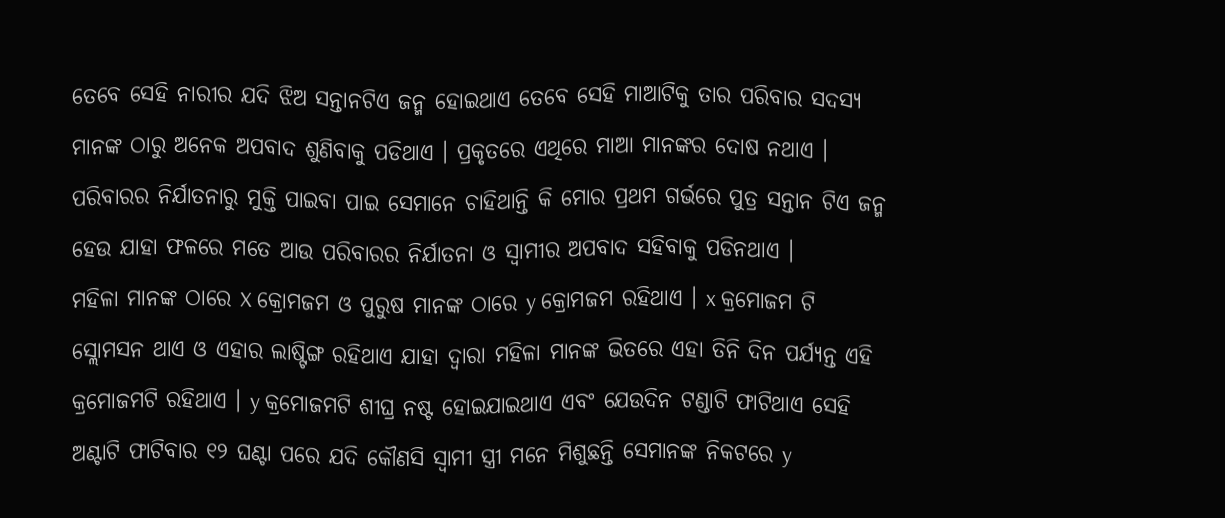ତେବେ ସେହି ନାରୀର ଯଦି ଝିଅ ସନ୍ତାନଟିଏ ଜନ୍ମ ହୋଇଥାଏ ତେବେ ସେହି ମାଆଟିକୁ ତାର ପରିବାର ସଦସ୍ୟ ମାନଙ୍କ ଠାରୁ ଅନେକ ଅପବାଦ ଶୁଣିବାକୁ ପଡିଥାଏ । ପ୍ରକୃତରେ ଏଥିରେ ମାଆ ମାନଙ୍କର ଦୋଷ ନଥାଏ । ପରିବାରର ନିର୍ଯାତନାରୁ ମୁକ୍ତି ପାଇବା ପାଇ ସେମାନେ ଚାହିଥାନ୍ତି କି ମୋର ପ୍ରଥମ ଗର୍ଭରେ ପୁତ୍ର ସନ୍ତାନ ଟିଏ ଜନ୍ମ ହେଉ ଯାହା ଫଳରେ ମତେ ଆଉ ପରିବାରର ନିର୍ଯାତନା ଓ ସ୍ୱାମୀର ଅପବାଦ ସହିବାକୁ ପଡିନଥାଏ ।
ମହିଳା ମାନଙ୍କ ଠାରେ X କ୍ରୋମଜମ ଓ ପୁରୁଷ ମାନଙ୍କ ଠାରେ y କ୍ରୋମଜମ ରହିଥାଏ । x କ୍ରମୋଜମ ଟି ସ୍ଲୋମସନ ଥାଏ ଓ ଏହାର ଲାଷ୍ଟିଙ୍ଗ ରହିଥାଏ ଯାହା ଦ୍ୱାରା ମହିଳା ମାନଙ୍କ ଭିତରେ ଏହା ତିନି ଦିନ ପର୍ଯ୍ୟନ୍ତ ଏହି କ୍ରମୋଜମଟି ରହିଥାଏ । y କ୍ରମୋଜମଟି ଶୀଘ୍ର ନଷ୍ଟ ହୋଇଯାଇଥାଏ ଏବଂ ଯେଉଦିନ ଟଣ୍ଡାଟି ଫାଟିଥାଏ ସେହି ଅଣ୍ଟାଟି ଫାଟିବାର ୧୨ ଘଣ୍ଟା ପରେ ଯଦି କୌଣସି ସ୍ୱାମୀ ସ୍ତ୍ରୀ ମନେ ମିଶୁଛନ୍ତି ସେମାନଙ୍କ ନିକଟରେ y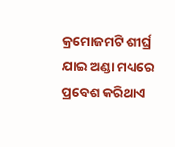କ୍ରମୋଜମଟି ଶୀର୍ଘ୍ର ଯାଇ ଅଣ୍ଡା ମଧ୍ୟରେ ପ୍ରବେଶ କରିଥାଏ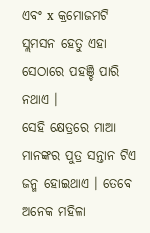ଏବଂ x କ୍ରମୋଜମଟି ସ୍ଲମସନ ହେତୁ ଏହା ସେଠାରେ ପହଞ୍ଚି ପାରି ନଥାଏ ।
ସେହି କ୍ଷେତ୍ରରେ ମାଆ ମାନଙ୍କର ପୁତ୍ର ସନ୍ତାନ ଟିଏ ଜନ୍ମ ହୋଇଥାଏ । ତେବେ ଅନେକ ମହିଳା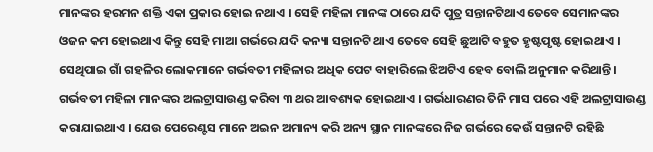ମାନଙ୍କର ହରମନ ଶକ୍ତି ଏକା ପ୍ରକାର ହୋଇ ନଥାଏ । ସେହି ମହିଳା ମାନଙ୍କ ଠାରେ ଯଦି ପୁତ୍ର ସନ୍ତାନଟିଥାଏ ତେବେ ସେମାନଙ୍କର ଓଜନ କମ ହୋଇଥାଏ କିନ୍ତୁ ସେହି ମାଆ ଗର୍ଭରେ ଯଦି କନ୍ୟା ସନ୍ତାନଟି ଥାଏ ତେବେ ସେହି ଛୁଆଟି ବହୁତ ହୃଷ୍ଟପୃଷ୍ଟ ହୋଇଥାଏ । ସେଥିପାଇ ଗାଁ ଗହଳିର ଲୋକମାନେ ଗର୍ଭବତୀ ମହିଳାର ଅଧିକ ପେଟ ବାହାରିଲେ ଝିଅଟିଏ ହେବ ବୋଲି ଅନୁମାନ କରିଥାନ୍ତି।
ଗର୍ଭବତୀ ମହିଳା ମାନଙ୍କର ଅଲଟ୍ରାସାଉଣ୍ଡ କରିବା ୩ ଥର ଆବଶ୍ୟକ ହୋଇଥାଏ । ଗର୍ଭଧାରଣର ତିନି ମାସ ପରେ ଏହି ଅଲଟ୍ରାସାଉଣ୍ଡ କରାଯାଇଥାଏ । ଯେଉ ପେରେଣ୍ଟସ ମାନେ ଅଇନ ଅମାନ୍ୟ କରି ଅନ୍ୟ ସ୍ଥାନ ମାନଙ୍କରେ ନିଜ ଗର୍ଭରେ କେଉଁ ସନ୍ତାନଟି ରହିଛି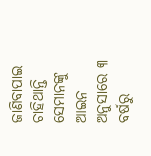ଜାଣିବାପାଇ ଚାହିଥାନ୍ତି ସେମାନଙ୍କୁ ଆଇନ ଅନୁସାରେ ୩ ବର୍ଷରୁ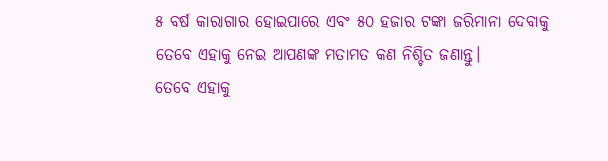୫ ବର୍ଷ କାରାଗାର ହୋଇପାରେ ଏବଂ ୫୦ ହଜାର ଟଙ୍କା ଜରିମାନା ଦେବାକୁ ତେବେ ଏହାକୁ ନେଇ ଆପଣଙ୍କ ମତାମତ କଣ ନିଶ୍ଚିତ ଜଣାନ୍ତୁ।
ତେବେ ଏହାକୁ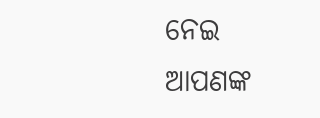ନେଇ ଆପଣଙ୍କ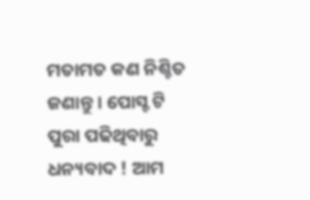ମତାମତ କଣ ନିଶ୍ଚିତ ଜଣାନ୍ତୁ । ପୋସ୍ଟ ଟି ପୁରା ପଢିଥିବାରୁ ଧନ୍ୟବାଦ ! ଆମ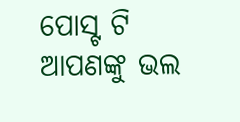ପୋସ୍ଟ ଟି ଆପଣଙ୍କୁ ଭଲ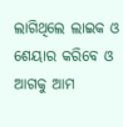ଲାଗିଥିଲେ ଲାଇକ ଓ ଶେୟାର କରିବେ ଓ ଆଗକୁ ଆମ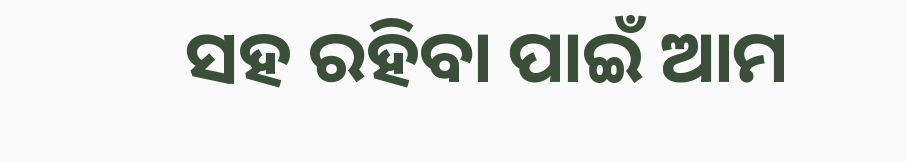ସହ ରହିବା ପାଇଁ ଆମ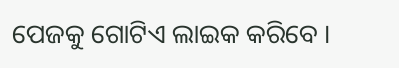ପେଜକୁ ଗୋଟିଏ ଲାଇକ କରିବେ ।